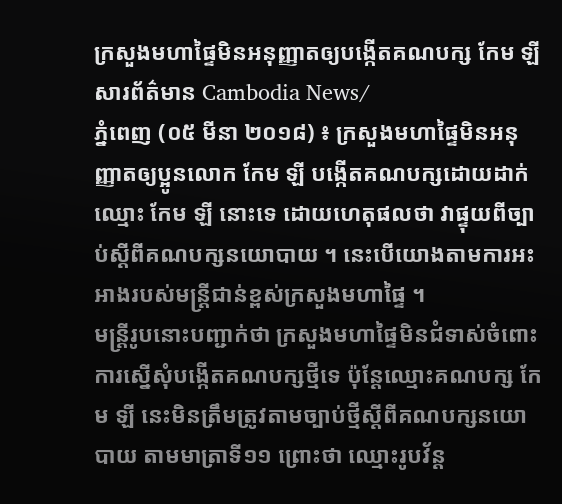ក្រសួងមហាផ្ទៃមិនអនុញ្ញាតឲ្យបង្កើតគណបក្ស កែម ឡី
សារព័ត៌មាន Cambodia News/
ភ្នំពេញ (០៥ មីនា ២០១៨) ៖ ក្រសួងមហាផ្ទៃមិនអនុញ្ញាតឲ្យប្អូនលោក កែម ឡី បង្កើតគណបក្សដោយដាក់ ឈ្មោះ កែម ឡី នោះទេ ដោយហេតុផលថា វាផ្ទុយពីច្បាប់ស្តីពីគណបក្សនយោបាយ ។ នេះបើយោងតាមការអះអាងរបស់មន្ត្រីជាន់ខ្ពស់ក្រសួងមហាផ្ទៃ ។
មន្ត្រីរូបនោះបញ្ជាក់ថា ក្រសួងមហាផ្ទៃមិនជំទាស់ចំពោះការស្នើសុំបង្កើតគណបក្សថ្មីទេ ប៉ុន្តែឈ្មោះគណបក្ស កែម ឡី នេះមិនត្រឹមត្រូវតាមច្បាប់ថ្មីស្តីពីគណបក្សនយោបាយ តាមមាត្រាទី១១ ព្រោះថា ឈ្មោះរូបវ័ន្ត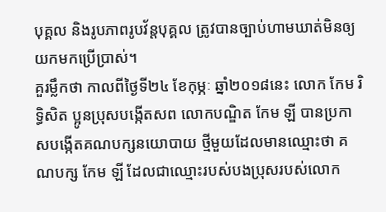បុគ្គល និងរូបភាពរូបវ័ន្តបុគ្គល ត្រូវបានច្បាប់ហាមឃាត់មិនឲ្យយកមកប្រើប្រាស់។
គួរម្លឹកថា កាលពីថ្ងៃទី២៤ ខែកុម្ភៈ ឆ្នាំ២០១៨នេះ លោក កែម រិទិ្ធសិត ប្អូនប្រុសបង្កើតសព លោកបណ្ឌិត កែម ឡី បានប្រកាសបង្កើតគណបក្សនយោបាយ ថ្មីមួយដែលមានឈ្មោះថា គណបក្ស កែម ឡី ដែលជាឈ្មោះរបស់បងប្រុសរបស់លោក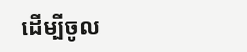ដើម្បីចូល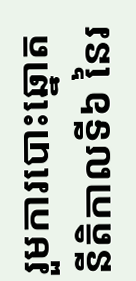រួមការបោះឆ្នោត នីតិកាលទី៦ នៃរ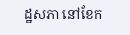ដ្ឋសភា នៅខែក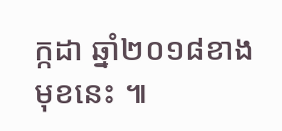ក្កដា ឆ្នាំ២០១៨ខាងមុខនេះ ៕